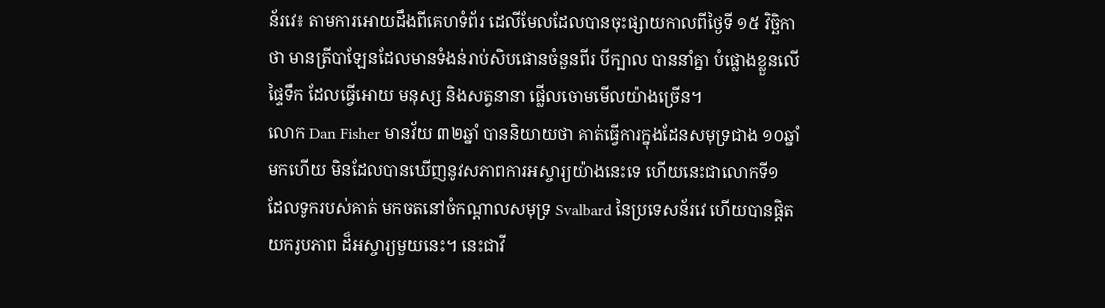ន័រវេ៖ តាមការអោយដឹងពីគេហទំព័រ ដេលីមែលដែលបានចុះផ្សាយកាលពីថ្ងៃទី ១៥ វិច្ឆិកា
ថា មានត្រីបាឡែនដែលមានទំងន់រាប់សិបផោនចំនួនពីរ បីក្បាល បាននាំគ្នា បំផ្លោងខ្លួនលើ
ផ្ទៃទឹក ដែលធ្វើអោយ មនុស្ស និងសត្វនានា ផ្លើលចោមមើលយ៉ាងច្រើន។
លោក Dan Fisher មានវ័យ ៣២ឆ្នាំ បាននិយាយថា គាត់ធ្វើការក្នុងដែនសមុទ្រជាង ១០ឆ្នាំ
មកហើយ មិនដែលបានឃើញនូវសភាពការអស្ចារ្យយ៉ាងនេះទេ ហើយនេះជាលោកទី១
ដែលទូករបស់គាត់ មកចតនៅចំកណ្ដាលសមុទ្រ Svalbard នៃប្រទេសន័រវេ ហើយបានផ្ដិត
យករូបភាព ដ៏អស្ចារ្យមួយនេះ។ នេះជាវី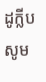ដូក្លីប សូម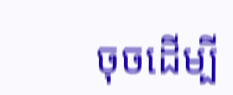ចុចដើម្បី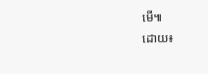មើ៕
ដោយ៖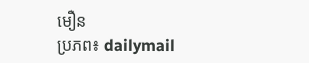មឿន
ប្រភព៖ dailymail